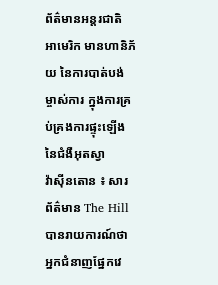ព័ត៌មានអន្តរជាតិ
អាមេរិក មានហានិភ័យ នៃការបាត់បង់ម្ចាស់ការ ក្នុងការគ្រប់គ្រងការផ្ទុះឡើងនៃជំងឺអុតស្វា
វ៉ាស៊ីនតោន ៖ សារព័ត៌មាន The Hill បានរាយការណ៍ថា អ្នកជំនាញផ្នែកវេ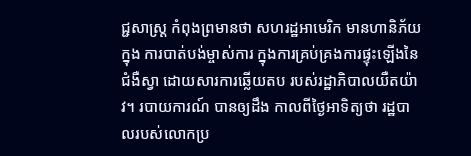ជ្ជសាស្រ្ត កំពុងព្រមានថា សហរដ្ឋអាមេរិក មានហានិភ័យក្នុង ការបាត់បង់ម្ចាស់ការ ក្នុងការគ្រប់គ្រងការផ្ទុះឡើងនៃជំងឺស្វា ដោយសារការឆ្លើយតប របស់រដ្ឋាភិបាលយឺតយ៉ាវ។ របាយការណ៍ បានឲ្យដឹង កាលពីថ្ងៃអាទិត្យថា រដ្ឋបាលរបស់លោកប្រ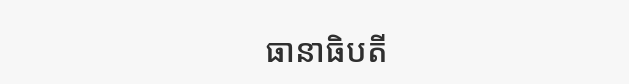ធានាធិបតី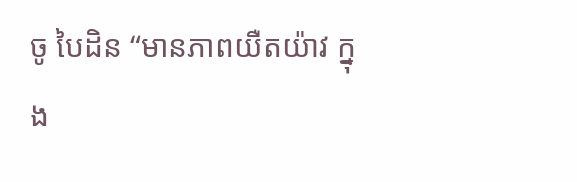ចូ បៃដិន “មានភាពយឺតយ៉ាវ ក្នុង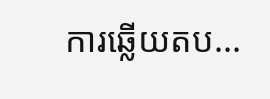ការឆ្លើយតប...